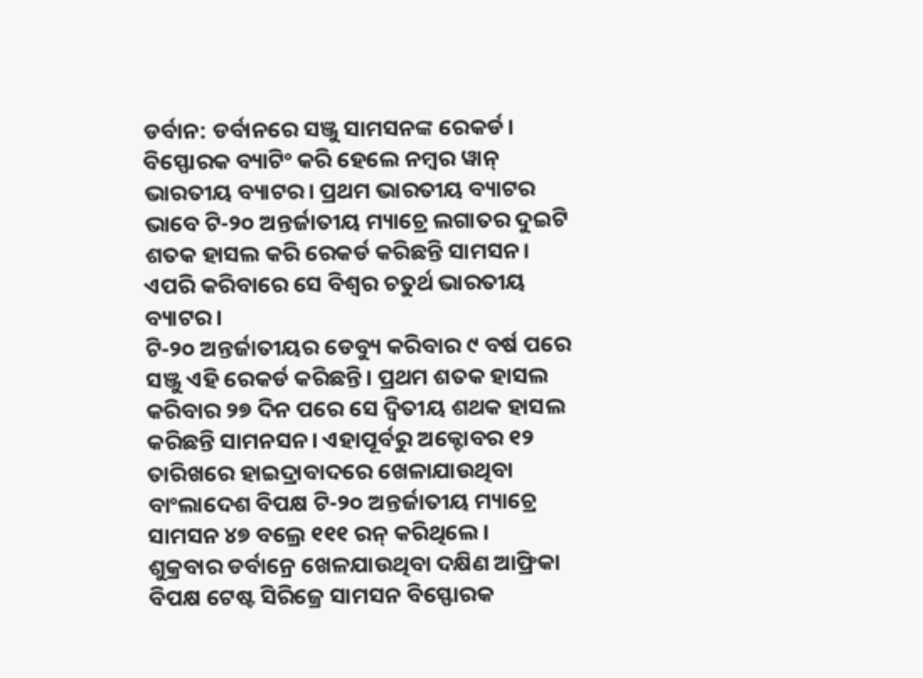ଡର୍ବାନ: ଡର୍ବାନରେ ସଞ୍ଜୁ ସାମସନଙ୍କ ରେକର୍ଡ। ବିସ୍ଫୋରକ ବ୍ୟାଟିଂ କରି ହେଲେ ନମ୍ବର ୱାନ୍ ଭାରତୀୟ ବ୍ୟାଟର। ପ୍ରଥମ ଭାରତୀୟ ବ୍ୟାଟର ଭାବେ ଟି-୨୦ ଅନ୍ତର୍ଜାତୀୟ ମ୍ୟାଚ୍ରେ ଲଗାତର ଦୁଇଟି ଶତକ ହାସଲ କରି ରେକର୍ଡ କରିଛନ୍ତି ସାମସନ। ଏପରି କରିବାରେ ସେ ବିଶ୍ୱର ଚତୁର୍ଥ ଭାରତୀୟ ବ୍ୟାଟର।
ଟି-୨୦ ଅନ୍ତର୍ଜାତୀୟର ଡେବ୍ୟୁ କରିବାର ୯ ବର୍ଷ ପରେ ସଞ୍ଜୁ ଏହି ରେକର୍ଡ କରିଛନ୍ତି। ପ୍ରଥମ ଶତକ ହାସଲ କରିବାର ୨୭ ଦିନ ପରେ ସେ ଦ୍ୱିତୀୟ ଶଥକ ହାସଲ କରିଛନ୍ତି ସାମନସନ। ଏହାପୂର୍ବରୁ ଅକ୍ଟୋବର ୧୨ ତାରିଖରେ ହାଇଦ୍ରାବାଦରେ ଖେଳାଯାଉଥିବା ବାଂଲାଦେଶ ବିପକ୍ଷ ଟି-୨୦ ଅନ୍ତର୍ଜାତୀୟ ମ୍ୟାଚ୍ରେ ସାମସନ ୪୭ ବଲ୍ରେ ୧୧୧ ରନ୍ କରିଥିଲେ।
ଶୁକ୍ରବାର ଡର୍ବାନ୍ରେ ଖେଳଯାଉଥିବା ଦକ୍ଷିଣ ଆଫ୍ରିକା ବିପକ୍ଷ ଟେଷ୍ଟ ସିରିଜ୍ରେ ସାମସନ ବିସ୍ଫୋରକ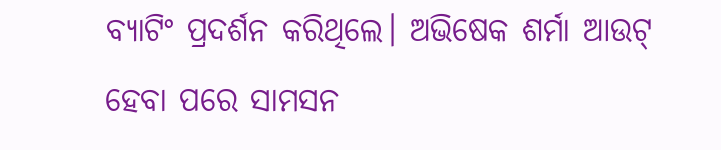ବ୍ୟାଟିଂ ପ୍ରଦର୍ଶନ କରିଥିଲେ। ଅଭିଷେକ ଶର୍ମା ଆଉଟ୍ ହେବା ପରେ ସାମସନ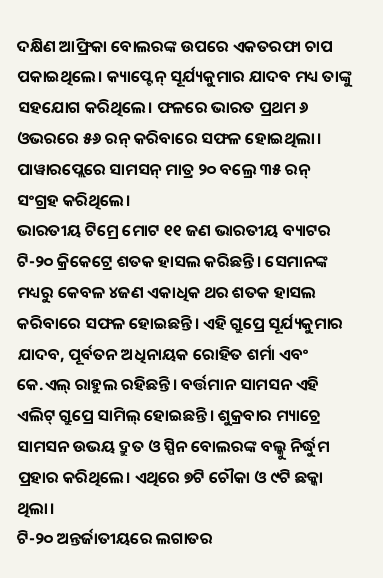ଦକ୍ଷିଣ ଆଫ୍ରିକା ବୋଲରଙ୍କ ଉପରେ ଏକତରଫା ଚାପ ପକାଇଥିଲେ। କ୍ୟାପ୍ଟେନ୍ ସୂର୍ଯ୍ୟକୁମାର ଯାଦବ ମଧ୍ୟ ତାଙ୍କୁ ସହଯୋଗ କରିଥିଲେ। ଫଳରେ ଭାରତ ପ୍ରଥମ ୬ ଓଭରରେ ୫୬ ରନ୍ କରିବାରେ ସଫଳ ହୋଇଥିଲା। ପାୱାରପ୍ଲେରେ ସାମସନ୍ ମାତ୍ର ୨୦ ବଲ୍ରେ ୩୫ ରନ୍ ସଂଗ୍ରହ କରିଥିଲେ।
ଭାରତୀୟ ଟିମ୍ରେ ମୋଟ ୧୧ ଜଣ ଭାରତୀୟ ବ୍ୟାଟର ଟି-୨୦ କ୍ରିକେଟ୍ରେ ଶତକ ହାସଲ କରିଛନ୍ତି। ସେମାନଙ୍କ ମଧ୍ୟରୁ କେବଳ ୪ଜଣ ଏକାଧିକ ଥର ଶତକ ହାସଲ କରିବାରେ ସଫଳ ହୋଇଛନ୍ତି। ଏହି ଗ୍ରୁପ୍ରେ ସୂର୍ଯ୍ୟକୁମାର ଯାଦବ, ପୂର୍ବତନ ଅଧିନାୟକ ରୋହିତ ଶର୍ମା ଏବଂ କେ.ଏଲ୍ ରାହୁଲ ରହିଛନ୍ତି। ବର୍ତ୍ତମାନ ସାମସନ ଏହି ଏଲିଟ୍ ଗ୍ରୁପ୍ରେ ସାମିଲ୍ ହୋଇଛନ୍ତି। ଶୁକ୍ରବାର ମ୍ୟାଚ୍ରେ ସାମସନ ଉଭୟ ଦ୍ରୁତ ଓ ସ୍ପିନ ବୋଲରଙ୍କ ବଲ୍କୁ ନିର୍ଦ୍ଧୁମ ପ୍ରହାର କରିଥିଲେ। ଏଥିରେ ୭ଟି ଚୌକା ଓ ୯ଟି ଛକ୍କା ଥିଲା।
ଟି-୨୦ ଅନ୍ତର୍ଜାତୀୟରେ ଲଗାତର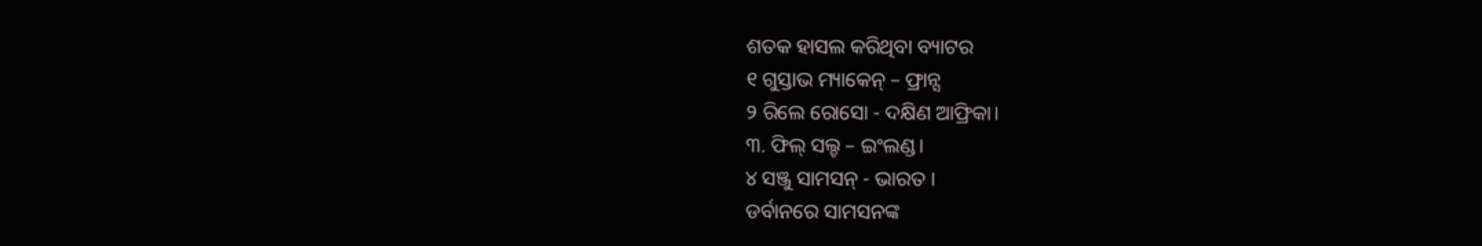ଶତକ ହାସଲ କରିଥିବା ବ୍ୟାଟର
୧ ଗୁସ୍ତାଭ ମ୍ୟାକେନ୍ – ଫ୍ରାନ୍ସ
୨ ରିଲେ ରୋସୋ - ଦକ୍ଷିଣ ଆଫ୍ରିକା।
୩. ଫିଲ୍ ସଲ୍ଚ – ଇଂଲଣ୍ଡ।
୪ ସଞ୍ଜୁ ସାମସନ୍ - ଭାରତ ।
ଡର୍ବାନରେ ସାମସନଙ୍କ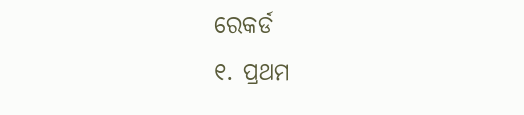ରେକର୍ଡ
୧. ପ୍ରଥମ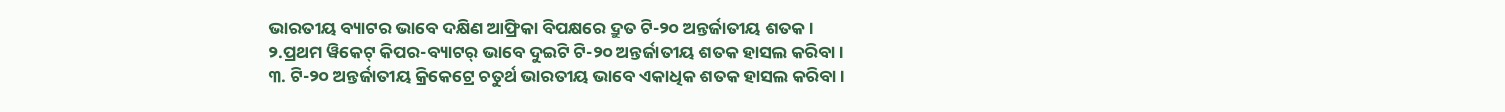ଭାରତୀୟ ବ୍ୟାଟର ଭାବେ ଦକ୍ଷିଣ ଆଫ୍ରିକା ବିପକ୍ଷରେ ଦ୍ରୁତ ଟି-୨୦ ଅନ୍ତର୍ଜାତୀୟ ଶତକ।
୨.ପ୍ରଥମ ୱିକେଟ୍ କିପର-ବ୍ୟାଟର୍ ଭାବେ ଦୁଇଟି ଟି-୨୦ ଅନ୍ତର୍ଜାତୀୟ ଶତକ ହାସଲ କରିବା।
୩. ଟି-୨୦ ଅନ୍ତର୍ଜାତୀୟ କ୍ରିକେଟ୍ରେ ଚତୁର୍ଥ ଭାରତୀୟ ଭାବେ ଏକାଧିକ ଶତକ ହାସଲ କରିବା।